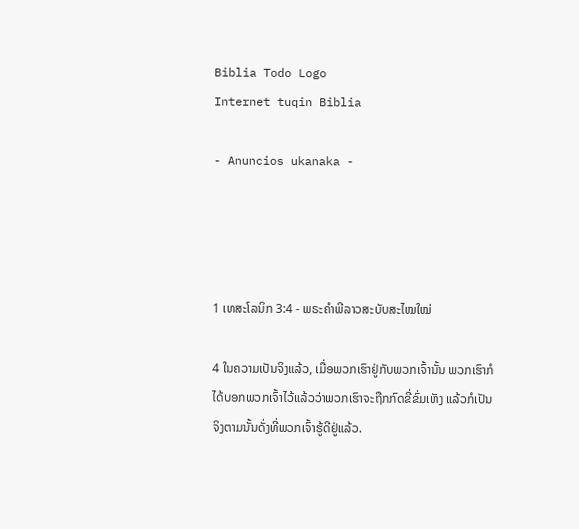Biblia Todo Logo
Internet tuqin Biblia

- Anuncios ukanaka -




1 ເທສະໂລນິກ 3:4 - ພຣະຄຳພີລາວສະບັບສະໄໝໃໝ່

4 ໃນຄວາມເປັນຈິງແລ້ວ, ເມື່ອພວກເຮົາຢູ່ກັບພວກເຈົ້ານັ້ນ ພວກເຮົາກໍໄດ້ບອກພວກເຈົ້າໄວ້ແລ້ວວ່າພວກເຮົາຈະຖືກກົດຂີ່ຂົ່ມເຫັງ ແລ້ວກໍເປັນຈິງຕາມນັ້ນດັ່ງທີ່ພວກເຈົ້າຮູ້ດີຢູ່ແລ້ວ.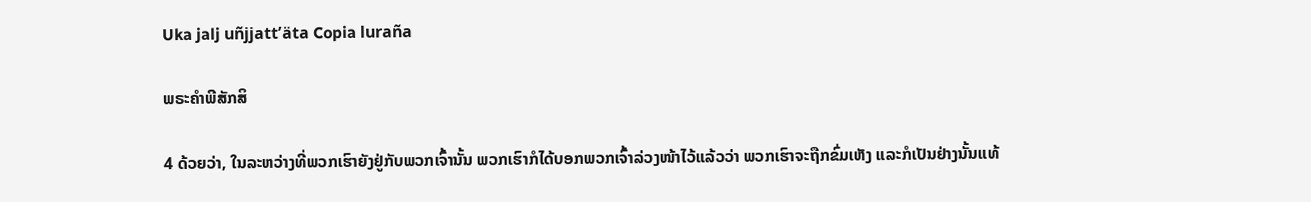Uka jalj uñjjattʼäta Copia luraña

ພຣະຄຳພີສັກສິ

4 ດ້ວຍວ່າ, ໃນລະຫວ່າງທີ່ພວກເຮົາຍັງຢູ່ກັບພວກເຈົ້ານັ້ນ ພວກເຮົາກໍໄດ້ບອກພວກເຈົ້າລ່ວງໜ້າໄວ້ແລ້ວວ່າ ພວກເຮົາຈະຖືກຂົ່ມເຫັງ ແລະກໍເປັນຢ່າງນັ້ນແທ້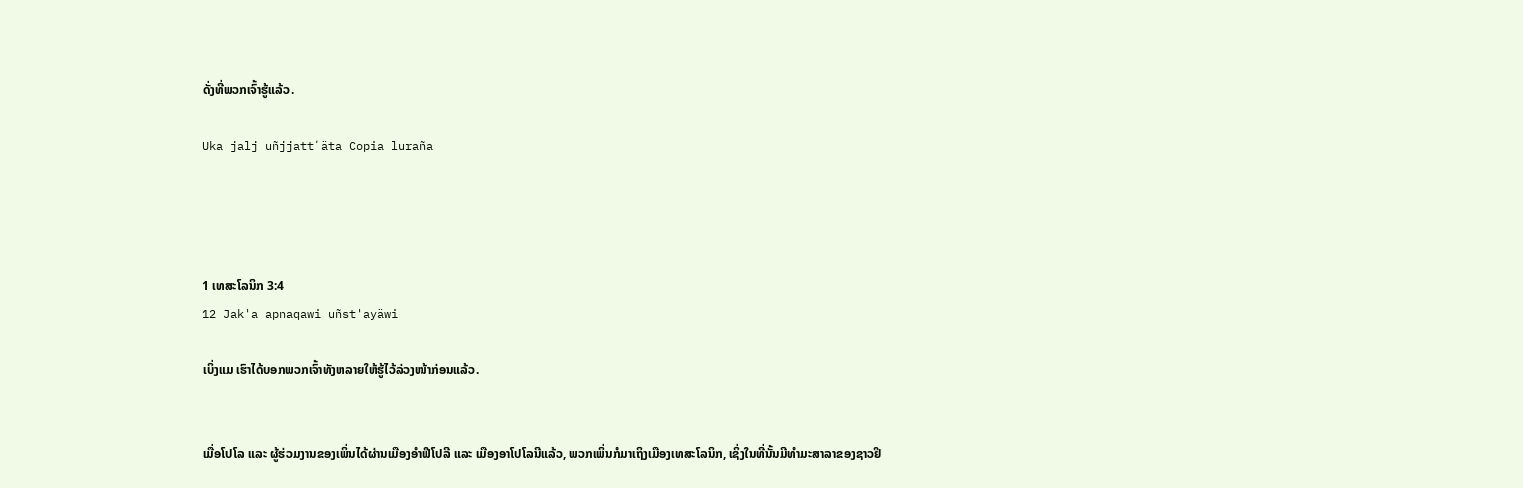ດັ່ງທີ່ພວກເຈົ້າຮູ້ແລ້ວ.

Uka jalj uñjjattʼäta Copia luraña




1 ເທສະໂລນິກ 3:4
12 Jak'a apnaqawi uñst'ayäwi

ເບິ່ງແມ ເຮົາໄດ້ບອກພວກເຈົ້າທັງຫລາຍໃຫ້ຮູ້ໄວ້ລ່ວງໜ້າກ່ອນແລ້ວ.


ເມື່ອໂປໂລ ແລະ ຜູ້ຮ່ວມງານຂອງເພິ່ນໄດ້ຜ່ານເມືອງອຳຟີໂປລີ ແລະ ເມືອງອາໂປໂລນີແລ້ວ, ພວກເພິ່ນກໍມາເຖິງເມືອງເທສະໂລນິກ, ເຊິ່ງໃນທີ່ນັ້ນມີທຳມະສາລາຂອງຊາວຢິ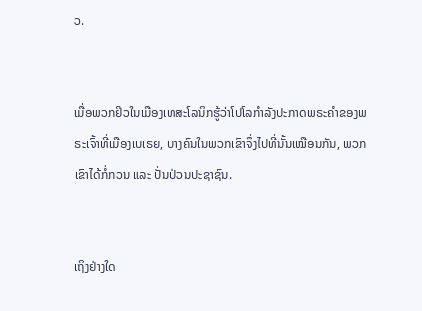ວ.


ເມື່ອພວກຢິວໃນເມືອງເທສະໂລນິກຮູ້ວ່າໂປໂລກຳລັງປະກາດພຣະຄຳຂອງພຣະເຈົ້າທີ່ເມືອງເບເຣຍ, ບາງຄົນໃນພວກເຂົາຈຶ່ງໄປທີ່ນັ້ນເໝືອນກັນ, ພວກເຂົາໄດ້ກໍ່ກວນ ແລະ ປັ່ນປ່ວນປະຊາຊົນ.


ເຖິງຢ່າງໃດ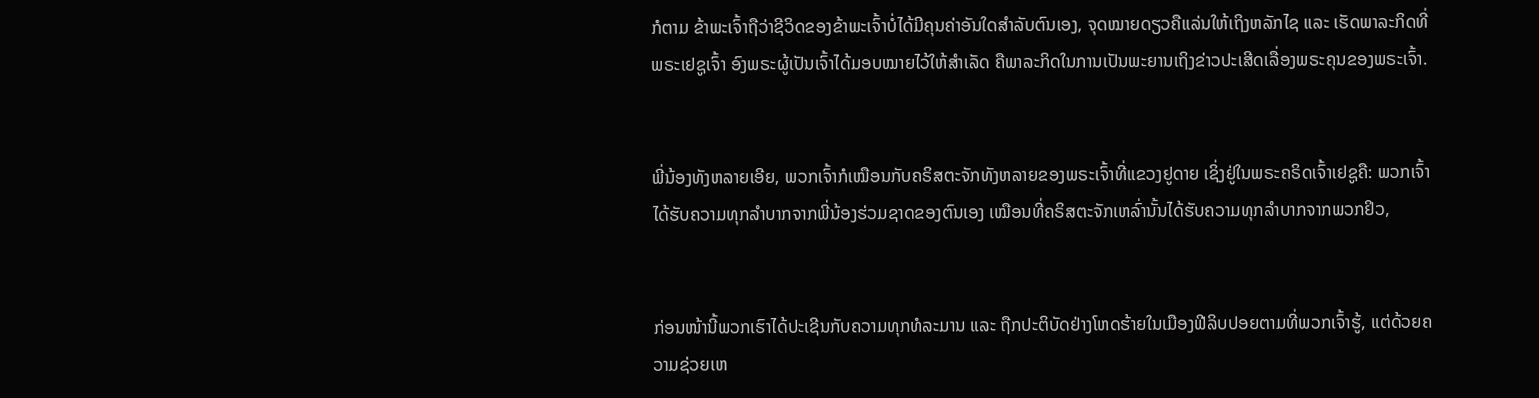ກໍຕາມ ຂ້າພະເຈົ້າຖືວ່າຊີວິດຂອງຂ້າພະເຈົ້າບໍ່ໄດ້ມີຄຸນຄ່າອັນໃດສຳລັບຕົນເອງ, ຈຸດໝາຍດຽວຄືແລ່ນໃຫ້ເຖິງຫລັກໄຊ ແລະ ເຮັດພາລະກິດທີ່ພຣະເຢຊູເຈົ້າ ອົງພຣະຜູ້ເປັນເຈົ້າໄດ້ມອບໝາຍໄວ້ໃຫ້ສຳເລັດ ຄືພາລະກິດໃນການເປັນພະຍານເຖິງຂ່າວປະເສີດເລື່ອງພຣະຄຸນຂອງພຣະເຈົ້າ.


ພີ່ນ້ອງທັງຫລາຍເອີຍ, ພວກເຈົ້າກໍເໝືອນກັບຄຣິສຕະຈັກທັງຫລາຍຂອງພຣະເຈົ້າທີ່ແຂວງຢູດາຍ ເຊິ່ງຢູ່ໃນພຣະຄຣິດເຈົ້າເຢຊູຄື: ພວກເຈົ້າໄດ້ຮັບຄວາມທຸກລຳບາກຈາກພີ່ນ້ອງຮ່ວມຊາດຂອງຕົນເອງ ເໝືອນທີ່ຄຣິສຕະຈັກເຫລົ່ານັ້ນໄດ້ຮັບຄວາມທຸກລໍາບາກຈາກພວກຢິວ,


ກ່ອນໜ້ານີ້ພວກເຮົາໄດ້ປະເຊີນກັບຄວາມທຸກທໍລະມານ ແລະ ຖືກປະຕິບັດຢ່າງໂຫດຮ້າຍໃນເມືອງຟີລິບປອຍຕາມທີ່ພວກເຈົ້າຮູ້, ແຕ່ດ້ວຍຄວາມຊ່ວຍເຫ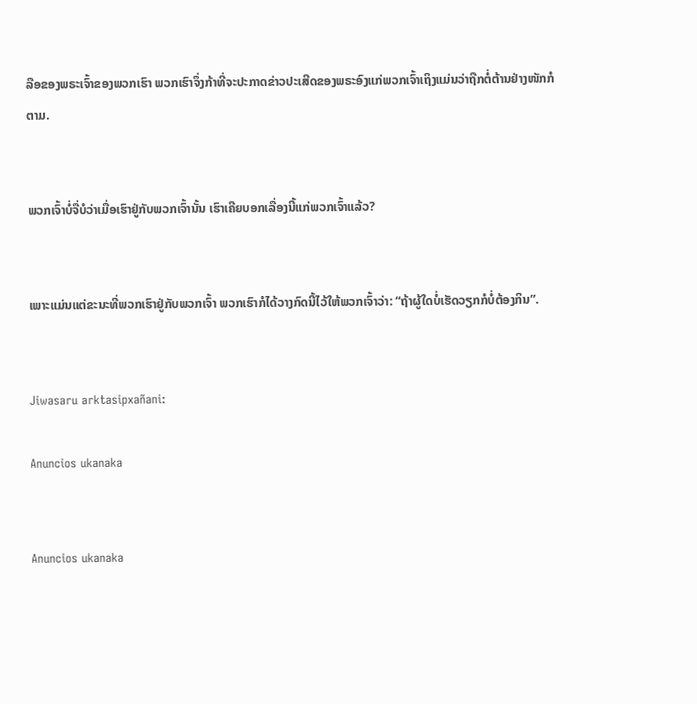ລືອຂອງພຣະເຈົ້າຂອງພວກເຮົາ ພວກເຮົາຈຶ່ງກ້າທີ່ຈະປະກາດຂ່າວປະເສີດຂອງພຣະອົງແກ່ພວກເຈົ້າເຖິງແມ່ນວ່າຖືກຕໍ່ຕ້ານຢ່າງໜັກກໍຕາມ.


ພວກເຈົ້າບໍ່ຈື່ບໍວ່າເມື່ອເຮົາຢູ່ກັບພວກເຈົ້ານັ້ນ ເຮົາເຄີຍບອກເລື່ອງນີ້ແກ່ພວກເຈົ້າແລ້ວ?


ເພາະແມ່ນແຕ່ຂະນະທີ່ພວກເຮົາຢູ່ກັບພວກເຈົ້າ ພວກເຮົາກໍໄດ້ວາງກົດນີ້ໄວ້ໃຫ້ພວກເຈົ້າວ່າ: “ຖ້າຜູ້ໃດບໍ່ເຮັດວຽກກໍບໍ່ຕ້ອງກິນ”.


Jiwasaru arktasipxañani:

Anuncios ukanaka


Anuncios ukanaka